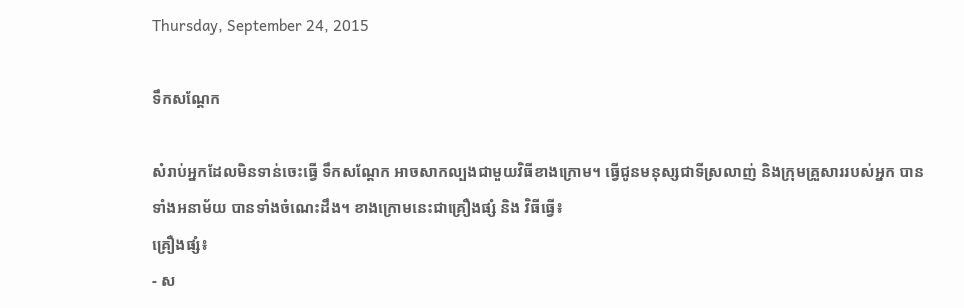Thursday, September 24, 2015

ទឹកសណ្តែក

សំរាប់អ្នកដែលមិនទាន់ចេះធ្វើ ទឹកសណ្តែក អាចសាកល្បងជាមួយវិធីខាងក្រោម។ ធ្វើជូនមនុស្សជាទីស្រលាញ់ និងក្រុមគ្រួសាររបស់អ្នក បានទាំងអនាម័យ បានទាំងចំណេះដឹង។ ខាងក្រោមនេះជាគ្រឿងផ្សំ និង វិធីធ្វើ៖
គ្រឿងផ្សំ៖
- ស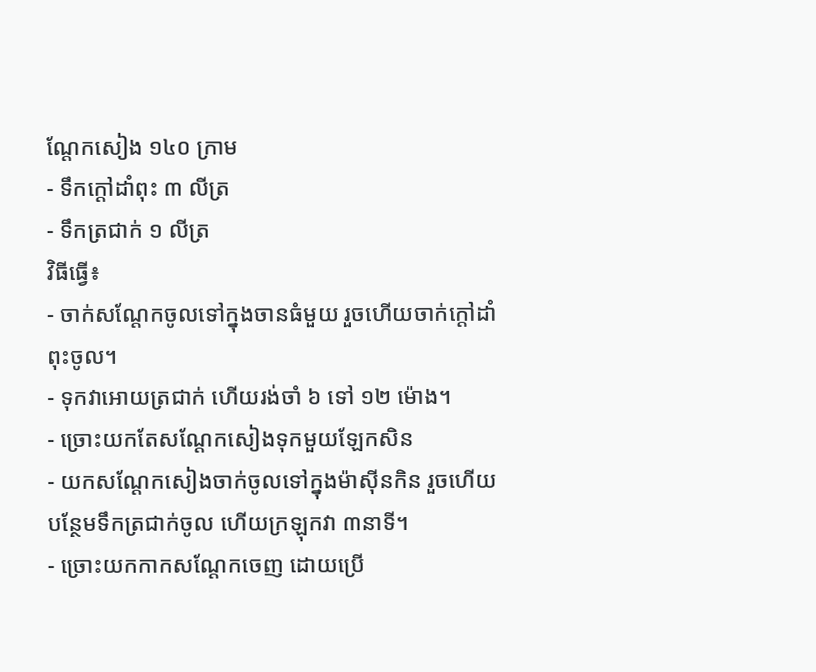ណ្តែកសៀង ១៤០ ក្រាម
- ទឹកក្តៅដាំពុះ ៣ លីត្រ
- ទឹកត្រជាក់ ១ លីត្រ
វិធីធ្វើ៖
- ចាក់សណ្តែកចូលទៅក្នុងចានធំមួយ រួចហើយចាក់ក្តៅដាំពុះចូល។
- ទុកវាអោយត្រជាក់ ហើយរង់ចាំ ៦ ទៅ ១២ ម៉ោង។
- ច្រោះយកតែសណ្តែកសៀងទុកមួយឡែកសិន
- យកសណ្តែកសៀងចាក់ចូលទៅក្នុងម៉ាស៊ីនកិន រួចហើយបន្ថែមទឹកត្រជាក់ចូល ហើយក្រឡុកវា ៣នាទី។
- ច្រោះយកកាកសណ្តែកចេញ ដោយប្រើ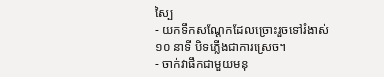ស្បៃ
- យកទឹកសណ្តែកដែលច្រោះរួចទៅរំងាស់ ១០ នាទី បិទភ្លើងជាការស្រេច។
- ចាក់វាផឹកជាមួយមនុ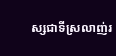ស្សជាទីស្រលាញ់រ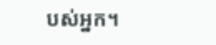បស់អ្នក។